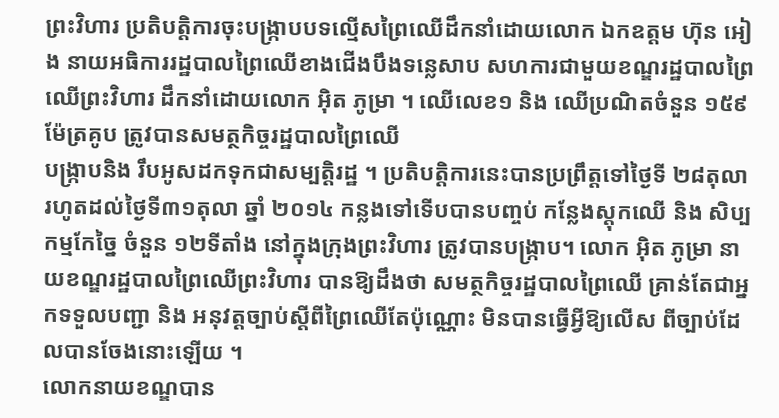ព្រះវិហារ ប្រតិបត្តិការចុះបង្ក្រាបបទល្មើសព្រៃឈើដឹកនាំដោយលោក ឯកឧត្តម ហ៊ុន អៀង នាយអធិការរដ្ឋបាលព្រៃឈើខាងជើងបឹងទន្លេសាប សហការជាមួយខណ្ឌរដ្ឋបាលព្រៃឈើព្រះវិហារ ដឹកនាំដោយលោក អ៊ិត ភូម្រា ។ ឈើលេខ១ និង ឈើប្រណិតចំនួន ១៥៩ម៉ែត្រគូប ត្រូវបានសមត្ថកិច្ចរដ្ឋបាលព្រៃឈើ
បង្ក្រាបនិង រឹបអូសដកទុកជាសម្បត្តិរដ្ឋ ។ ប្រតិបត្តិការនេះបានប្រព្រឹត្តទៅថ្ងៃទី ២៨តុលា រហូតដល់ថ្ងៃទី៣១តុលា ឆ្នាំ ២០១៤ កន្លងទៅទើបបានបញ្ចប់ កន្លែងស្តុកឈើ និង សិប្បកម្មកែច្នៃ ចំនួន ១២ទីតាំង នៅក្នុងក្រុងព្រះវិហារ ត្រូវបានបង្ក្រាប។ លោក អ៊ិត ភូម្រា នាយខណ្ឌរដ្ឋបាលព្រៃឈើព្រះវិហារ បានឱ្យដឹងថា សមត្ថកិច្ចរដ្ឋបាលព្រៃឈើ គ្រាន់តែជាអ្នកទទួលបញ្ជា និង អនុវត្តច្បាប់ស្តីពីព្រៃឈើតែប៉ុណ្ណោះ មិនបានធ្វើអ្វីឱ្យលើស ពីច្បាប់ដែលបានចែងនោះឡើយ ។
លោកនាយខណ្ឌបាន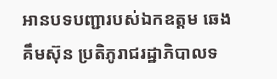អានបទបញ្ជារបស់ឯកឧត្តម ឆេង គឹមស៊ុន ប្រតិភូរាជរដ្ឋាភិបាលទ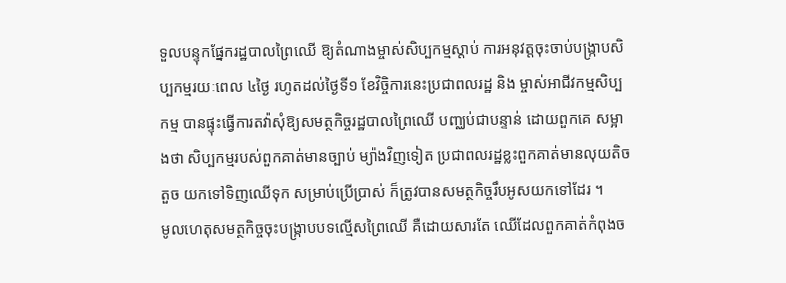ទួលបន្ទុកផ្នែករដ្ឋបាលព្រៃឈើ ឱ្យតំណាងម្ចាស់សិប្បកម្មស្តាប់ ការអនុវត្តចុះចាប់បង្ក្រាបសិប្បកម្មរយៈពេល ៤ថ្ងៃ រហូតដល់ថ្ងៃទី១ ខែវិច្ចិការនេះប្រជាពលរដ្ឋ និង ម្ចាស់អាជីវកម្មសិប្បកម្ម បានផ្ទុះធ្វើការតវ៉ាសុំឱ្យសមត្ថកិច្ចរដ្ឋបាលព្រៃឈើ បញ្ឈប់ជាបន្ទាន់ ដោយពួកគេ សម្អាងថា សិប្បកម្មរបស់ពួកគាត់មានច្បាប់ ម្យ៉ាងវិញទៀត ប្រជាពលរដ្ឋខ្លះពួកគាត់មានលុយតិចតួច យកទៅទិញឈើទុក សម្រាប់ប្រើប្រាស់ ក៏ត្រូវបានសមត្ថកិច្ចរឹបអូសយកទៅដែរ ។
មូលហេតុសមត្ថកិច្ចចុះបង្ក្រាបបទល្មើសព្រៃឈើ គឺដោយសារតែ ឈើដែលពួកគាត់កំពុងច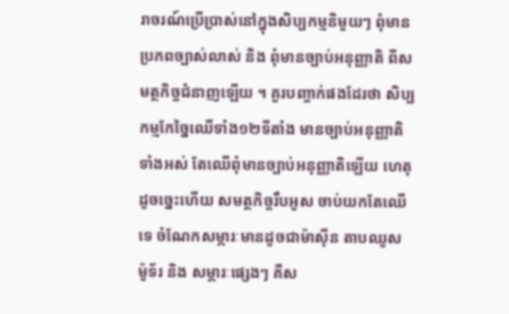រាចរណ៍ប្រើប្រាស់នៅក្នុងសិប្បកម្មនិមួយៗ ពុំមានប្រភពច្បាស់លាស់ និង ពុំមានច្បាប់អនុញ្ញាតិ ពីសមត្ថកិច្ចជំនាញឡើយ ។ គួរបញ្ចាក់ផងដែរថា សិប្បកម្មកែច្នៃឈើទាំង១២ទីតាំង មានច្បាប់អនុញ្ញាតិទាំងអស់ តែឈើពុំមានច្បាប់អនុញ្ញាតិឡើយ ហេតុដូចច្នេះហើយ សមត្ថកិច្ចរឹបអូស ចាប់យកតែឈើទេ ចំណែកសម្ភារៈមានដូចជាម៉ាស៊ីន តាបឈូស ម៉ូទ័រ និង សម្ភារៈផ្សេងៗ គឺស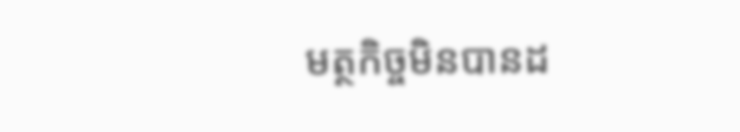មត្ថកិច្ចមិនបានដ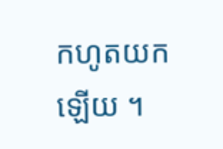កហូតយកឡើយ ។